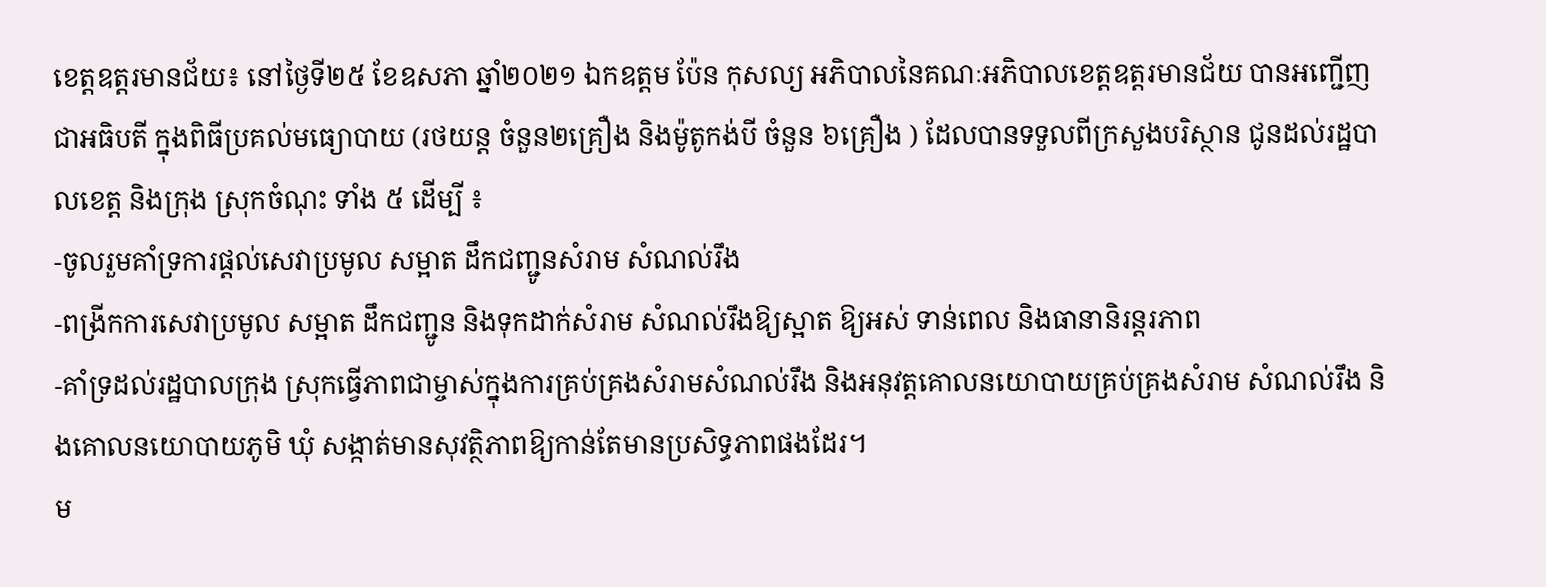ខេត្តឧត្តរមានជ័យ៖ នៅថ្ងៃទី២៥ ខែឧសភា ឆ្នាំ២០២១ ឯកឧត្តម ប៉ែន កុសល្យ អភិបាលនៃគណៈអភិបាលខេត្តឧត្តរមានជ័យ បានអញ្ជើញជាអធិបតី ក្នុងពិធីប្រគល់មធ្យោបាយ (រថយន្ត ចំនួន២គ្រឿង និងម៉ូតូកង់បី ចំនួន ៦គ្រឿង ) ដែលបានទទួលពីក្រសួងបរិស្ថាន ជូនដល់រដ្ឋបាលខេត្ត និងក្រុង ស្រុកចំណុះ ទាំង ៥ ដើម្បី ៖
-ចូលរួមគាំទ្រការផ្តល់សេវាប្រមូល សម្អាត ដឹកជញ្ជូនសំរាម សំណល់រឹង
-ពង្រីកការសេវាប្រមូល សម្អាត ដឹកជញ្ជូន និងទុកដាក់សំរាម សំណល់រឹងឱ្យស្អាត ឱ្យអស់ ទាន់ពេល និងធានានិរន្តរភាព
-គាំទ្រដល់រដ្ឋបាលក្រុង ស្រុកធ្វើភាពជាម្ចាស់ក្នុងការគ្រប់គ្រងសំរាមសំណល់រឹង និងអនុវត្តគោលនយោបាយគ្រប់គ្រងសំរាម សំណល់រឹង និងគោលនយោបាយភូមិ ឃុំ សង្កាត់មានសុវត្ថិភាពឱ្យកាន់តែមានប្រសិទ្ធភាពផងដែរ។
ម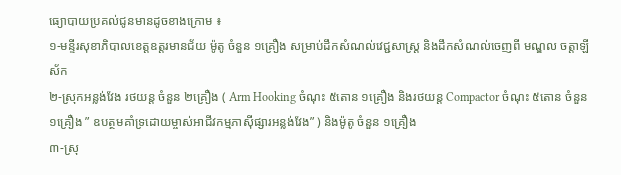ធ្យោបាយប្រគល់ជូនមានដូចខាងក្រោម ៖
១-មន្ទីរសុខាភិបាលខេត្ដឧត្ដរមានជ័យ ម៉ូតូ ចំនួន ១គ្រឿង សម្រាប់ដឹកសំណល់វេជ្ជសាស្ដ្រ និងដឹកសំណល់ចេញពី មណ្ឌល ចត្ដាឡីស័ក
២-ស្រុកអន្លង់វែង រថយន្ត ចំនួន ២គ្រឿង ( Arm Hooking ចំណុះ ៥តោន ១គ្រឿង និងរថយន្ត Compactor ចំណុះ ៥តោន ចំនួន ១គ្រឿង ” ឧបត្ថមគាំទ្រដោយម្ចាស់អាជីវកម្មភាស៊ីផ្សារអន្លង់វែង” ) និងម៉ូតូ ចំនួន ១គ្រឿង
៣-ស្រុ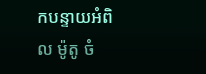កបន្ទាយអំពិល ម៉ូតូ ចំ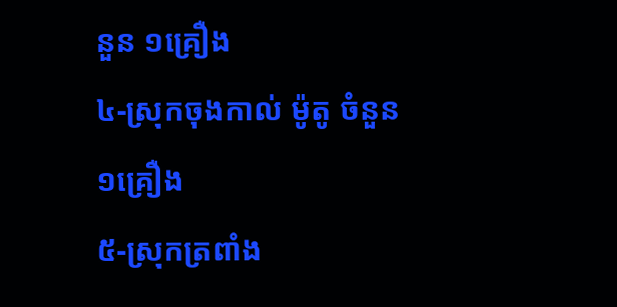នួន ១គ្រឿង
៤-ស្រុកចុងកាល់ ម៉ូតូ ចំនួន ១គ្រឿង
៥-ស្រុកត្រពាំង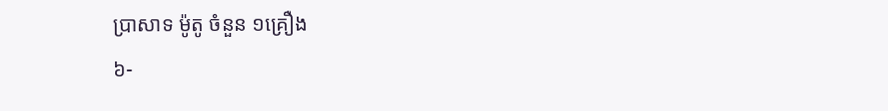ប្រាសាទ ម៉ូតូ ចំនួន ១គ្រឿង
៦-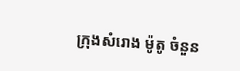ក្រុងសំរោង ម៉ូតូ ចំនួន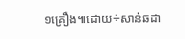១គ្រឿង៕ដោយ÷សាន់ឆដា